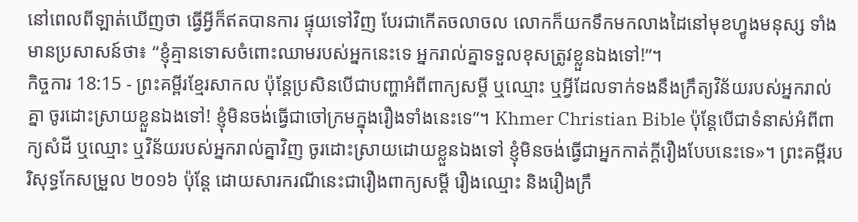នៅពេលពីឡាត់ឃើញថា ធ្វើអ្វីក៏ឥតបានការ ផ្ទុយទៅវិញ បែរជាកើតចលាចល លោកក៏យកទឹកមកលាងដៃនៅមុខហ្វូងមនុស្ស ទាំងមានប្រសាសន៍ថា៖ “ខ្ញុំគ្មានទោសចំពោះឈាមរបស់អ្នកនេះទេ អ្នករាល់គ្នាទទួលខុសត្រូវខ្លួនឯងទៅ!”។
កិច្ចការ 18:15 - ព្រះគម្ពីរខ្មែរសាកល ប៉ុន្តែប្រសិនបើជាបញ្ហាអំពីពាក្យសម្ដី ឬឈ្មោះ ឬអ្វីដែលទាក់ទងនឹងក្រឹត្យវិន័យរបស់អ្នករាល់គ្នា ចូរដោះស្រាយខ្លួនឯងទៅ! ខ្ញុំមិនចង់ធ្វើជាចៅក្រមក្នុងរឿងទាំងនេះទេ”។ Khmer Christian Bible ប៉ុន្ដែបើជាទំនាស់អំពីពាក្យសំដី ឬឈ្មោះ ឬវិន័យរបស់អ្នករាល់គ្នាវិញ ចូរដោះស្រាយដោយខ្លួនឯងទៅ ខ្ញុំមិនចង់ធ្វើជាអ្នកកាត់ក្ដីរឿងបែបនេះទេ»។ ព្រះគម្ពីរបរិសុទ្ធកែសម្រួល ២០១៦ ប៉ុន្តែ ដោយសារករណីនេះជារឿងពាក្យសម្ដី រឿងឈ្មោះ និងរឿងក្រឹ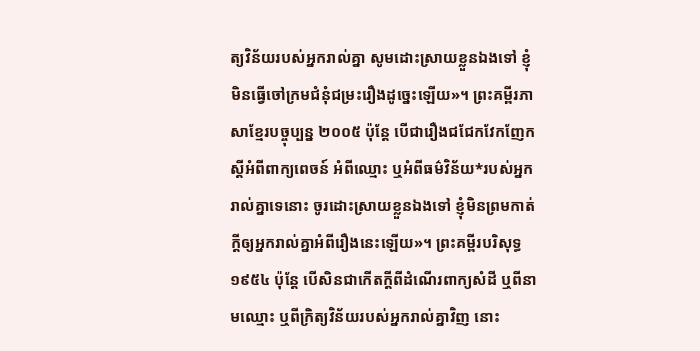ត្យវិន័យរបស់អ្នករាល់គ្នា សូមដោះស្រាយខ្លួនឯងទៅ ខ្ញុំមិនធ្វើចៅក្រមជំនុំជម្រះរឿងដូច្នេះឡើយ»។ ព្រះគម្ពីរភាសាខ្មែរបច្ចុប្បន្ន ២០០៥ ប៉ុន្តែ បើជារឿងជជែកវែកញែកស្ដីអំពីពាក្យពេចន៍ អំពីឈ្មោះ ឬអំពីធម៌វិន័យ*របស់អ្នករាល់គ្នាទេនោះ ចូរដោះស្រាយខ្លួនឯងទៅ ខ្ញុំមិនព្រមកាត់ក្ដីឲ្យអ្នករាល់គ្នាអំពីរឿងនេះឡើយ»។ ព្រះគម្ពីរបរិសុទ្ធ ១៩៥៤ ប៉ុន្តែ បើសិនជាកើតក្តីពីដំណើរពាក្យសំដី ឬពីនាមឈ្មោះ ឬពីក្រិត្យវិន័យរបស់អ្នករាល់គ្នាវិញ នោះ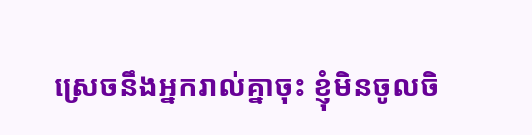ស្រេចនឹងអ្នករាល់គ្នាចុះ ខ្ញុំមិនចូលចិ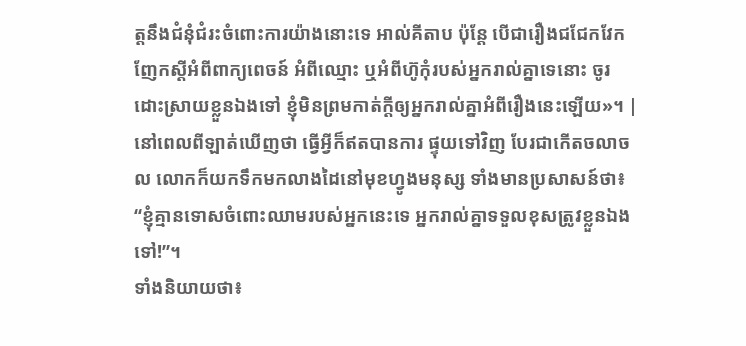ត្តនឹងជំនុំជំរះចំពោះការយ៉ាងនោះទេ អាល់គីតាប ប៉ុន្ដែ បើជារឿងជជែកវែកញែកស្ដីអំពីពាក្យពេចន៍ អំពីឈ្មោះ ឬអំពីហ៊ូកុំរបស់អ្នករាល់គ្នាទេនោះ ចូរដោះស្រាយខ្លួនឯងទៅ ខ្ញុំមិនព្រមកាត់ក្ដីឲ្យអ្នករាល់គ្នាអំពីរឿងនេះឡើយ»។ |
នៅពេលពីឡាត់ឃើញថា ធ្វើអ្វីក៏ឥតបានការ ផ្ទុយទៅវិញ បែរជាកើតចលាចល លោកក៏យកទឹកមកលាងដៃនៅមុខហ្វូងមនុស្ស ទាំងមានប្រសាសន៍ថា៖ “ខ្ញុំគ្មានទោសចំពោះឈាមរបស់អ្នកនេះទេ អ្នករាល់គ្នាទទួលខុសត្រូវខ្លួនឯងទៅ!”។
ទាំងនិយាយថា៖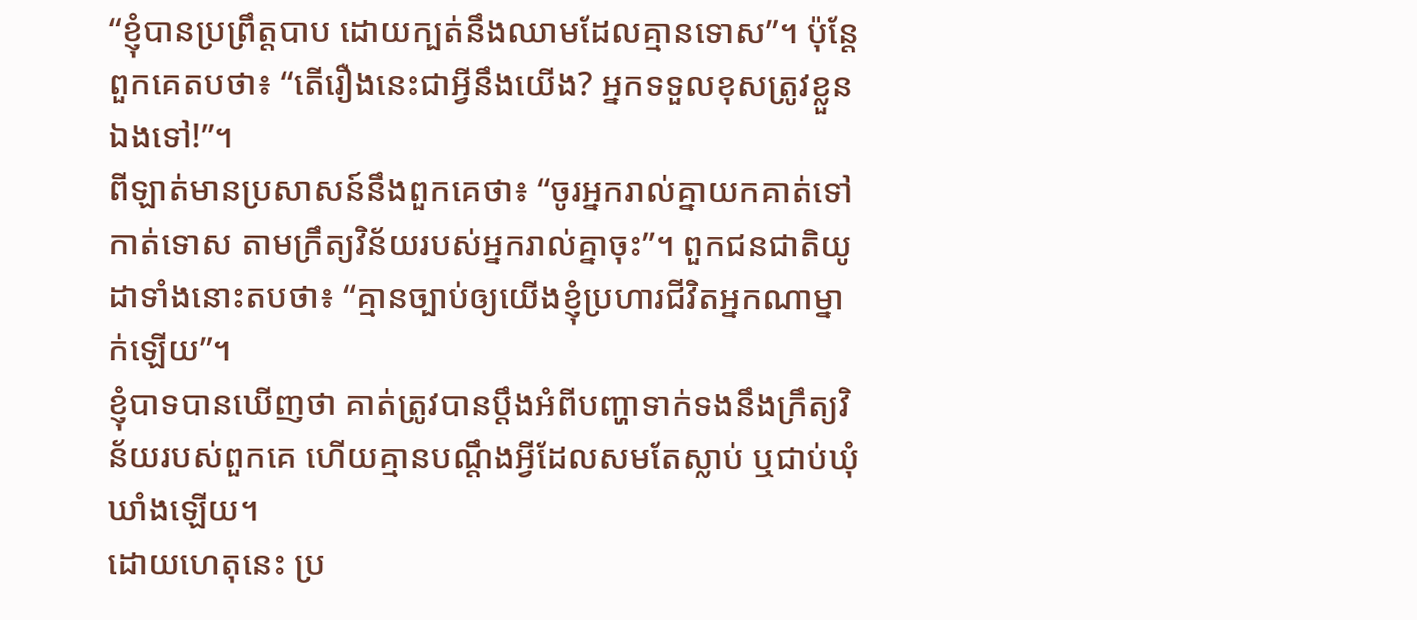“ខ្ញុំបានប្រព្រឹត្តបាប ដោយក្បត់នឹងឈាមដែលគ្មានទោស”។ ប៉ុន្តែពួកគេតបថា៖ “តើរឿងនេះជាអ្វីនឹងយើង? អ្នកទទួលខុសត្រូវខ្លួនឯងទៅ!”។
ពីឡាត់មានប្រសាសន៍នឹងពួកគេថា៖ “ចូរអ្នករាល់គ្នាយកគាត់ទៅកាត់ទោស តាមក្រឹត្យវិន័យរបស់អ្នករាល់គ្នាចុះ”។ ពួកជនជាតិយូដាទាំងនោះតបថា៖ “គ្មានច្បាប់ឲ្យយើងខ្ញុំប្រហារជីវិតអ្នកណាម្នាក់ឡើយ”។
ខ្ញុំបាទបានឃើញថា គាត់ត្រូវបានប្ដឹងអំពីបញ្ហាទាក់ទងនឹងក្រឹត្យវិន័យរបស់ពួកគេ ហើយគ្មានបណ្ដឹងអ្វីដែលសមតែស្លាប់ ឬជាប់ឃុំឃាំងឡើយ។
ដោយហេតុនេះ ប្រ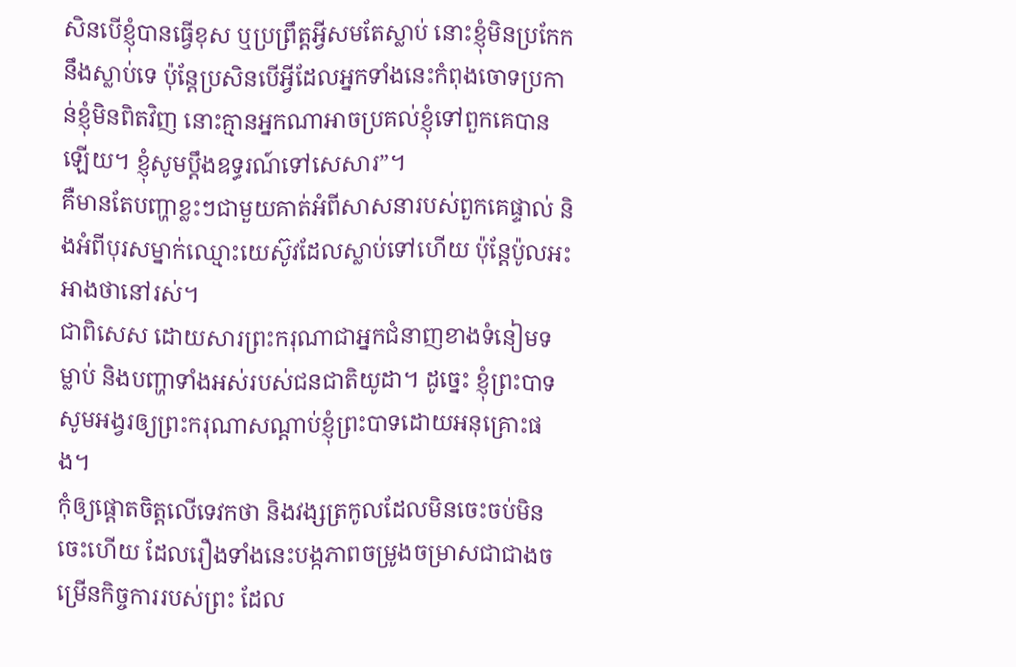សិនបើខ្ញុំបានធ្វើខុស ឬប្រព្រឹត្តអ្វីសមតែស្លាប់ នោះខ្ញុំមិនប្រកែកនឹងស្លាប់ទេ ប៉ុន្តែប្រសិនបើអ្វីដែលអ្នកទាំងនេះកំពុងចោទប្រកាន់ខ្ញុំមិនពិតវិញ នោះគ្មានអ្នកណាអាចប្រគល់ខ្ញុំទៅពួកគេបានឡើយ។ ខ្ញុំសូមប្ដឹងឧទ្ធរណ៍ទៅសេសារ”។
គឺមានតែបញ្ហាខ្លះៗជាមួយគាត់អំពីសាសនារបស់ពួកគេផ្ទាល់ និងអំពីបុរសម្នាក់ឈ្មោះយេស៊ូវដែលស្លាប់ទៅហើយ ប៉ុន្តែប៉ូលអះអាងថានៅរស់។
ជាពិសេស ដោយសារព្រះករុណាជាអ្នកជំនាញខាងទំនៀមទម្លាប់ និងបញ្ហាទាំងអស់របស់ជនជាតិយូដា។ ដូច្នេះ ខ្ញុំព្រះបាទសូមអង្វរឲ្យព្រះករុណាសណ្ដាប់ខ្ញុំព្រះបាទដោយអនុគ្រោះផង។
កុំឲ្យផ្ដោតចិត្តលើទេវកថា និងវង្សត្រកូលដែលមិនចេះចប់មិនចេះហើយ ដែលរឿងទាំងនេះបង្កភាពចម្រូងចម្រាសជាជាងចម្រើនកិច្ចការរបស់ព្រះ ដែល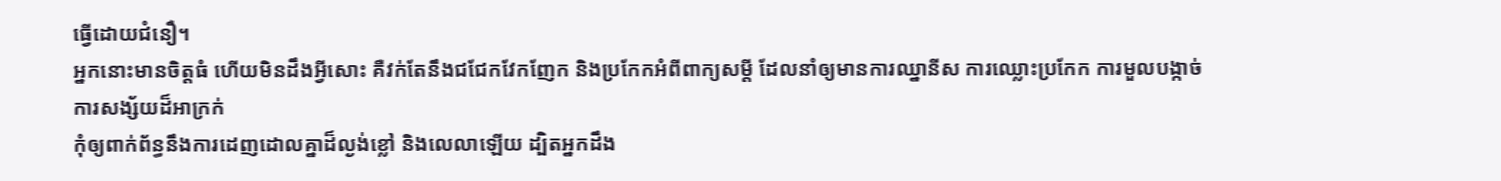ធ្វើដោយជំនឿ។
អ្នកនោះមានចិត្តធំ ហើយមិនដឹងអ្វីសោះ គឺវក់តែនឹងជជែកវែកញែក និងប្រកែកអំពីពាក្យសម្ដី ដែលនាំឲ្យមានការឈ្នានីស ការឈ្លោះប្រកែក ការមួលបង្កាច់ ការសង្ស័យដ៏អាក្រក់
កុំឲ្យពាក់ព័ន្ធនឹងការដេញដោលគ្នាដ៏ល្ងង់ខ្លៅ និងលេលាឡើយ ដ្បិតអ្នកដឹង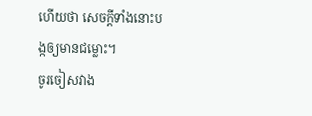ហើយថា សេចក្ដីទាំងនោះបង្កឲ្យមានជម្លោះ។
ចូរចៀសវាង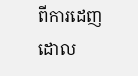ពីការដេញដោល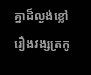គ្នាដ៏ល្ងង់ខ្លៅ រឿងវង្សត្រកូ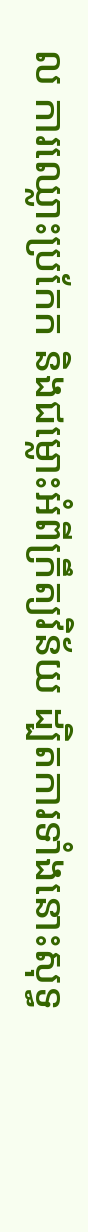ល ការឈ្លោះប្រកែក និងជម្លោះអំពីក្រឹត្យវិន័យ ដ្បិតការទាំងនោះសុទ្ធ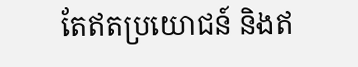តែឥតប្រយោជន៍ និងឥ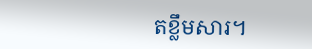តខ្លឹមសារ។